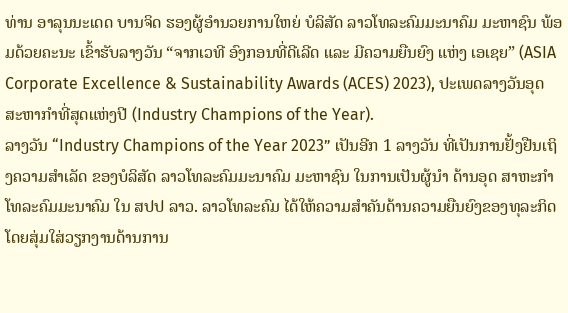ທ່ານ ອາລຸນນະເດດ ບານຈິດ ຮອງຜູ້ອໍານວຍການໃຫຍ່ ບໍລິສັດ ລາວໂທລະຄົມມະນາຄົມ ມະຫາຊົນ ພ້ອມດ້ວຍຄະນະ ເຂົ້າຮັບລາງວັນ “ຈາກເວທີ ອົງກອນທີ່ດີເລີດ ແລະ ມີຄວາມຍືນຍົງ ແຫ່ງ ເອເຊຍ” (ASIA Corporate Excellence & Sustainability Awards (ACES) 2023), ປະເພດລາງວັນອຸດສະຫາກໍາທີ່ສຸດແຫ່ງປີ (Industry Champions of the Year).
ລາງວັນ “Industry Champions of the Year 2023” ເປັນອີກ 1 ລາງວັນ ທີ່ເປັນການຢັ້ງຢືນເຖິງຄວາມສຳເລັດ ຂອງບໍລິສັດ ລາວໂທລະຄົມມະນາຄົມ ມະຫາຊົນ ໃນການເປັນຜູ້ນຳ ດ້ານອຸດ ສາຫະກຳໂທລະຄົມມະນາຄົມ ໃນ ສປປ ລາວ. ລາວໂທລະຄົມ ໄດ້ໃຫ້ຄວາມສໍາຄັນດ້ານຄວາມຍືນຍົງຂອງທຸລະກິດ ໂດຍສຸ່ມໃສ່ວຽກງານດ້ານການ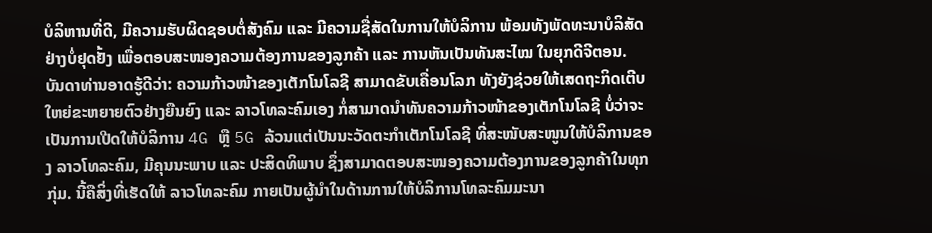ບໍລິຫານທີ່ດີ, ມີຄວາມຮັບຜິດຊອບຕໍ່ສັງຄົມ ແລະ ມີຄວາມຊື່ສັດໃນການໃຫ້ບໍລິການ ພ້ອມທັງພັດທະນາບໍລິສັດ ຢ່າງບໍ່ຢຸດຢັ້ງ ເພື່ອຕອບສະໜອງຄວາມຕ້ອງການຂອງລູກຄ້າ ແລະ ການຫັນເປັນທັນສະໄໝ ໃນຍຸກດີຈີຕອນ.
ບັນດາທ່ານອາດຮູ້ດີວ່າ: ຄວາມກ້າວໜ້າຂອງເຕັກໂນໂລຊີ ສາມາດຂັບເຄື່ອນໂລກ ທັງຍັງຊ່ວຍໃຫ້ເສດຖະກິດເຕີບໃຫຍ່ຂະຫຍາຍຕົວຢ່າງຍືນຍົງ ແລະ ລາວໂທລະຄົມເອງ ກໍ່ສາມາດນຳທັນຄວາມກ້າວໜ້າຂອງເຕັກໂນໂລຊີ ບໍ່ວ່າຈະເປັນການເປີດໃຫ້ບໍລິການ 4G ຫຼື 5G ລ້ວນແຕ່ເປັນນະວັດຕະກໍາເຕັກໂນໂລຊີ ທີ່ສະໜັບສະໜູນໃຫ້ບໍລິການຂອງ ລາວໂທລະຄົມ, ມີຄຸນນະພາບ ແລະ ປະສິດທິພາບ ຊຶ່ງສາມາດຕອບສະໜອງຄວາມຕ້ອງການຂອງລູກຄ້າໃນທຸກກຸ່ມ. ນີ້ຄືສິ່ງທີ່ເຮັດໃຫ້ ລາວໂທລະຄົມ ກາຍເປັນຜູ້ນໍາໃນດ້ານການໃຫ້ບໍລິການໂທລະຄົມມະນາ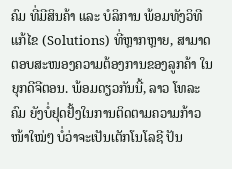ຄົມ ທີ່ມີສິນຄ້າ ແລະ ບໍລິການ ພ້ອມທັງວິທີແກ້ໄຂ (Solutions) ທີ່ຫຼາກຫຼາຍ, ສາມາດຕອບສະໜອງຄວາມຕ້ອງການຂອງລູກຄ້າ ໃນຍຸກດີຈີຕອນ. ພ້ອມດຽວກັນນີ້, ລາວ ໂທລະຄົມ ຍັງບໍ່ຢຸດຢັ້ງໃນການຕິດຕາມຄວາມກ້າວໜ້າໃໝ່ໆ ບໍ່ວ່າຈະເປັນເຕັກໂນໂລຊີ ປັນ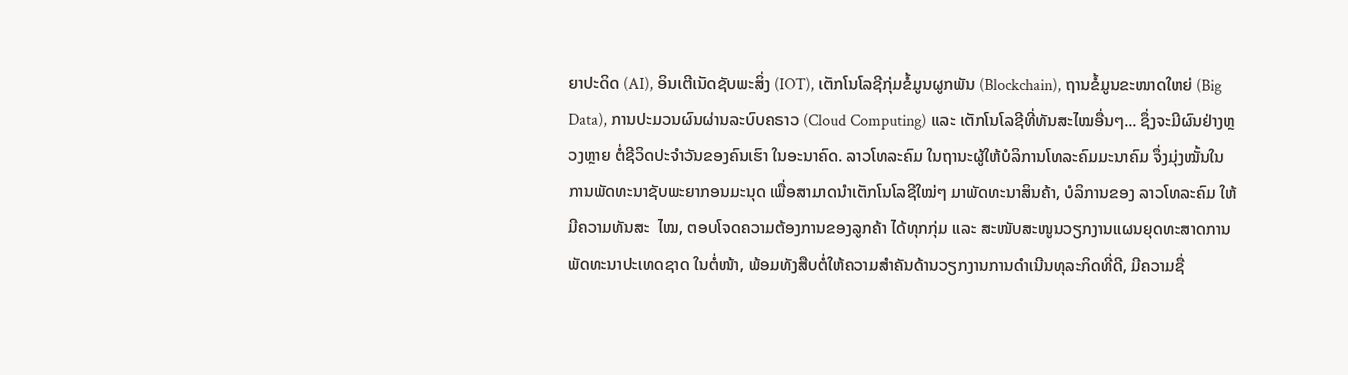ຍາປະດິດ (AI), ອິນເຕີເນັດຊັບພະສິ່ງ (IOT), ເຕັກໂນໂລຊີກຸ່ມຂໍ້ມູນຜູກພັນ (Blockchain), ຖານຂໍ້ມູນຂະໜາດໃຫຍ່ (Big Data), ການປະມວນຜົນຜ່ານລະບົບຄຣາວ (Cloud Computing) ແລະ ເຕັກໂນໂລຊີທີ່ທັນສະໄໝອື່ນໆ... ຊຶ່ງຈະມີຜົນຢ່າງຫຼວງຫຼາຍ ຕໍ່ຊີວິດປະຈໍາວັນຂອງຄົນເຮົາ ໃນອະນາຄົດ. ລາວໂທລະຄົມ ໃນຖານະຜູ້ໃຫ້ບໍລິການໂທລະຄົມມະນາຄົມ ຈຶ່ງມຸ່ງໝັ້ນໃນການພັດທະນາຊັບພະຍາກອນມະນຸດ ເພື່ອສາມາດນຳເຕັກໂນໂລຊີໃໝ່ໆ ມາພັດທະນາສິນຄ້າ, ບໍລິການຂອງ ລາວໂທລະຄົມ ໃຫ້ມີຄວາມທັນສະ  ໄໝ, ຕອບໂຈດຄວາມຕ້ອງການຂອງລູກຄ້າ ໄດ້ທຸກກຸ່ມ ແລະ ສະໜັບສະໜູນວຽກງານແຜນຍຸດທະສາດການພັດທະນາປະເທດຊາດ ໃນຕໍ່ໜ້າ, ພ້ອມທັງສືບຕໍ່ໃຫ້ຄວາມສໍາຄັນດ້ານວຽກງານການດໍາເນີນທຸລະກິດທີ່ດີ, ມີຄວາມຊື່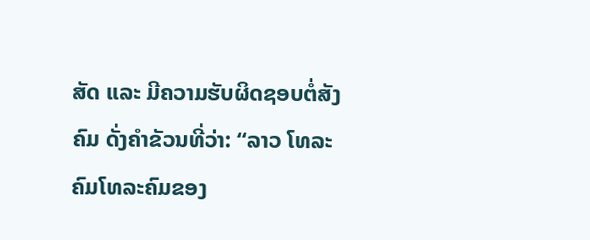ສັດ ແລະ ມີຄວາມຮັບຜິດຊອບຕໍ່ສັງຄົມ ດັ່ງຄໍາຂັວນທີ່ວ່າ: “ລາວ ໂທລະຄົມໂທລະຄົມຂອງ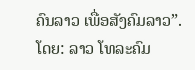ຄົນລາວ ເພື່ອສັງຄົມລາວ”.
ໂດຍ: ລາວ ໂທລະຄົມ